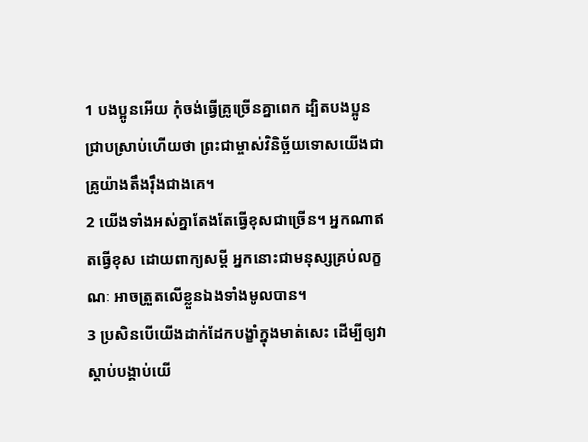1 បងប្អូនអើយ កុំចង់ធ្វើគ្រូច្រើនគ្នាពេក ដ្បិតបងប្អូនជ្រាបស្រាប់ហើយថា ព្រះជាម្ចាស់វិនិច្ឆ័យទោសយើងជាគ្រូយ៉ាងតឹងរ៉ឹងជាងគេ។
2 យើងទាំងអស់គ្នាតែងតែធ្វើខុសជាច្រើន។ អ្នកណាឥតធ្វើខុស ដោយពាក្យសម្ដី អ្នកនោះជាមនុស្សគ្រប់លក្ខណៈ អាចត្រួតលើខ្លួនឯងទាំងមូលបាន។
3 ប្រសិនបើយើងដាក់ដែកបង្ខាំក្នុងមាត់សេះ ដើម្បីឲ្យវាស្ដាប់បង្គាប់យើ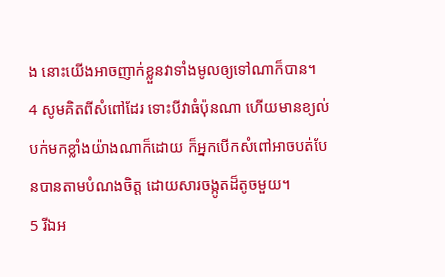ង នោះយើងអាចញាក់ខ្លួនវាទាំងមូលឲ្យទៅណាក៏បាន។
4 សូមគិតពីសំពៅដែរ ទោះបីវាធំប៉ុនណា ហើយមានខ្យល់បក់មកខ្លាំងយ៉ាងណាក៏ដោយ ក៏អ្នកបើកសំពៅអាចបត់បែនបានតាមបំណងចិត្ត ដោយសារចង្កូតដ៏តូចមួយ។
5 រីឯអ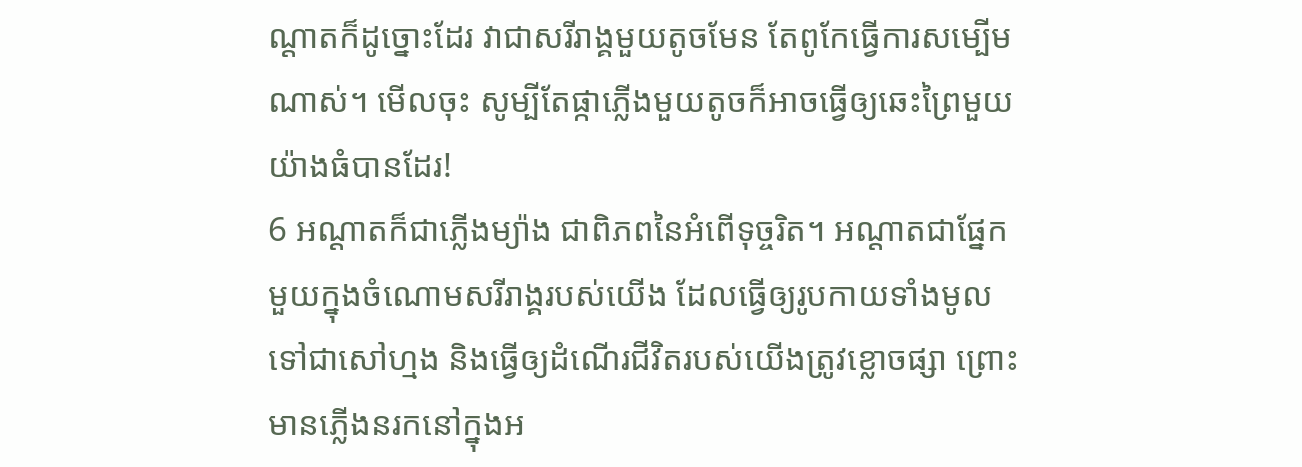ណ្ដាតក៏ដូច្នោះដែរ វាជាសរីរាង្គមួយតូចមែន តែពូកែធ្វើការសម្បើមណាស់។ មើលចុះ សូម្បីតែផ្កាភ្លើងមួយតូចក៏អាចធ្វើឲ្យឆេះព្រៃមួយយ៉ាងធំបានដែរ!
6 អណ្ដាតក៏ជាភ្លើងម្យ៉ាង ជាពិភពនៃអំពើទុច្ចរិត។ អណ្ដាតជាផ្នែកមួយក្នុងចំណោមសរីរាង្គរបស់យើង ដែលធ្វើឲ្យរូបកាយទាំងមូលទៅជាសៅហ្មង និងធ្វើឲ្យដំណើរជីវិតរបស់យើងត្រូវខ្លោចផ្សា ព្រោះមានភ្លើងនរកនៅក្នុងអ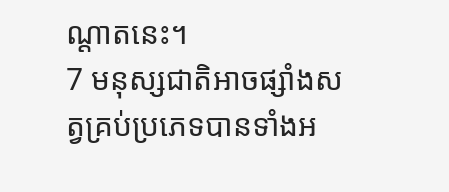ណ្ដាតនេះ។
7 មនុស្សជាតិអាចផ្សាំងសត្វគ្រប់ប្រភេទបានទាំងអ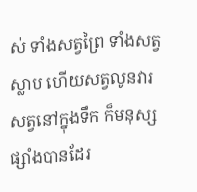ស់ ទាំងសត្វព្រៃ ទាំងសត្វស្លាប ហើយសត្វលូនវារ សត្វនៅក្នុងទឹក ក៏មនុស្សផ្សាំងបានដែរ